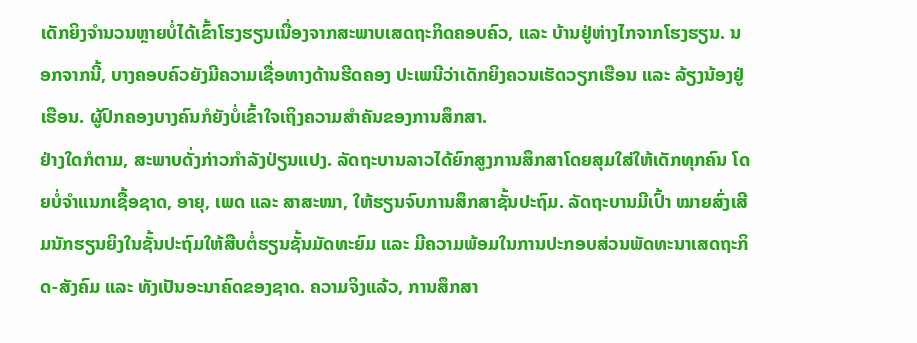ເດັກຍິງຈຳນວນຫຼາຍບໍ່ໄດ້ເຂົ້າໂຮງຮຽນເນື່ອງຈາກສະພາບເສດຖະກິດຄອບຄົວ, ແລະ ບ້ານຢູ່ຫ່າງໄກຈາກໂຮງຮຽນ. ນອກຈາກນີ້, ບາງຄອບຄົວຍັງມີຄວາມເຊື່ອທາງດ້ານຮີດຄອງ ປະເພນີວ່າເດັກຍິງຄວນເຮັດວຽກເຮືອນ ແລະ ລ້ຽງນ້ອງຢູ່ເຮືອນ. ຜູ້ປົກຄອງບາງຄົນກໍຍັງບໍ່ເຂົ້າໃຈເຖິງຄວາມສຳຄັນຂອງການສຶກສາ.
ຢ່າງໃດກໍຕາມ, ສະພາບດັ່ງກ່າວກຳລັງປ່ຽນແປງ. ລັດຖະບານລາວໄດ້ຍົກສູງການສຶກສາໂດຍສຸມໃສ່ໃຫ້ເດັກທຸກຄົນ ໂດຍບໍ່ຈຳແນກເຊື້ອຊາດ, ອາຍຸ, ເພດ ແລະ ສາສະໜາ, ໃຫ້ຮຽນຈົບການສຶກສາຊັ້ນປະຖົມ. ລັດຖະບານມີເປົ້າ ໝາຍສົ່ງເສີມນັກຮຽນຍິງໃນຊັ້ນປະຖົມໃຫ້ສືບຕໍ່ຮຽນຊັ້ນມັດທະຍົມ ແລະ ມີຄວາມພ້ອມໃນການປະກອບສ່ວນພັດທະນາເສດຖະກິດ-ສັງຄົມ ແລະ ທັງເປັນອະນາຄົດຂອງຊາດ. ຄວາມຈິງແລ້ວ, ການສຶກສາ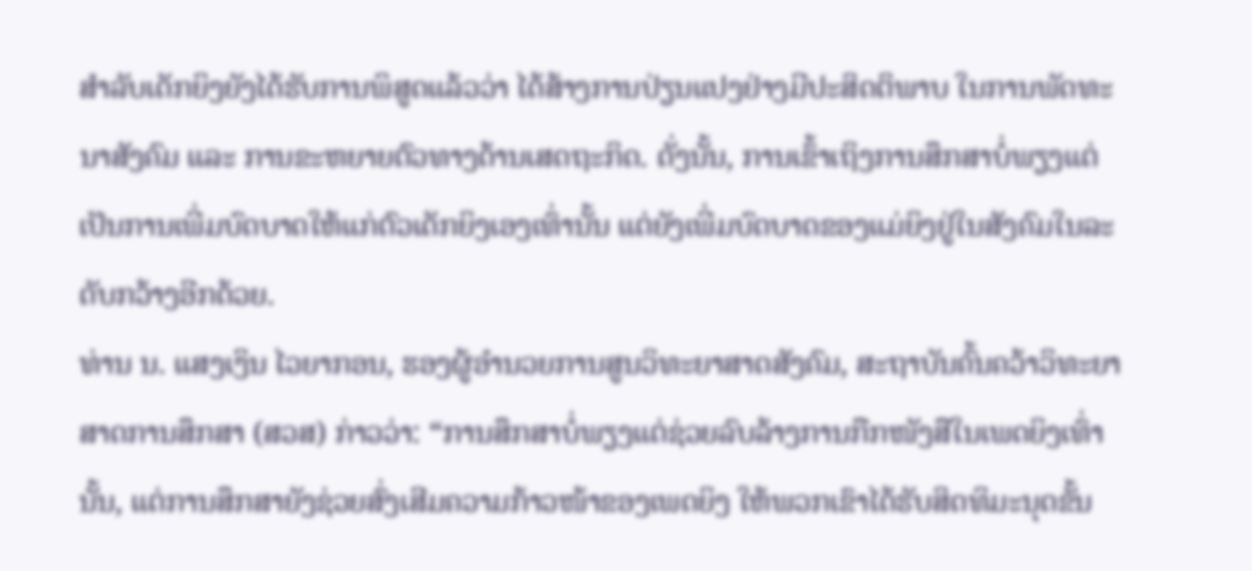ສຳລັບເດັກຍິງຍັງໄດ້ຮັບການພິສູດແລ້ວວ່າ ໄດ້ສ້າງການປ່ຽນແປງຢ່າງມີປະສິດຕິພາບ ໃນການພັດທະນາສັງຄົມ ແລະ ການຂະຫຍາຍຕົວທາງດ້ານເສດຖະກິດ. ດັ່ງນັ້ນ, ການເຂົ້າເຖິງການສຶກສາບໍ່ພຽງແຕ່ເປັນການເພີ່ມບົດບາດໃຫ້ແກ່ຕົວເດັກຍິງເອງເທົ່ານັ້ນ ແຕ່ຍັງເພີ່ມບົດບາດຂອງແມ່ຍິງຢູ່ໃນສັງຄົມໃນລະດັບກວ້າງອີກດ້ວຍ.
ທ່ານ ນ. ແສງເງິນ ໄວຍາກອນ, ຮອງຜູ້ອຳນວຍການສູນວິທະຍາສາດສັງຄົມ, ສະຖາບັນຄົ້ນຄວ້າວິທະຍາສາດການສຶກສາ (ສວສ) ກ່າວວ່າ: “ການສຶກສາບໍ່ພຽງແຕ່ຊ່ວຍລົບລ້າງການກືກໜັງສືໃນເພດຍິງເທົ່ານັ້ນ, ແຕ່ການສຶກສາຍັງຊ່ວຍສົ່ງເສີມຄວາມກ້າວໜ້າຂອງເພດຍິງ ໃຫ້ພວກເຂົາໄດ້ຮັບສິດທິມະນຸດຂັ້ນ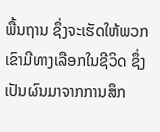ພື້ນຖານ ຊຶ່ງຈະເຮັດໃຫ້ພວກເຂົາມີທາງເລືອກໃນຊີວິດ ຊຶ່ງເປັນຜົນມາຈາກການສຶກ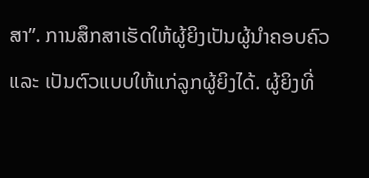ສາ”. ການສຶກສາເຮັດໃຫ້ຜູ້ຍິງເປັນຜູ້ນຳຄອບຄົວ ແລະ ເປັນຕົວແບບໃຫ້ແກ່ລູກຜູ້ຍິງໄດ້. ຜູ້ຍິງທີ່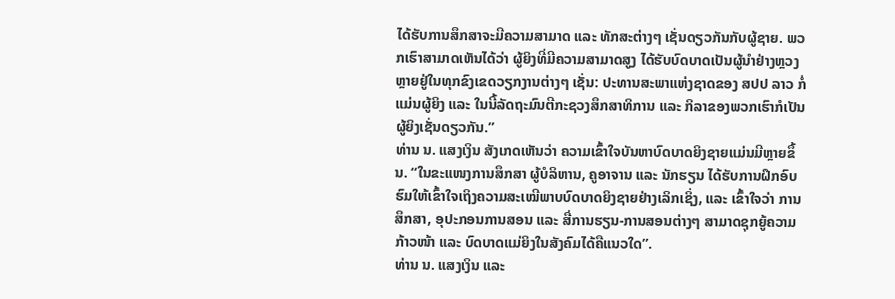ໄດ້ຮັບການສຶກສາຈະມີຄວາມສາມາດ ແລະ ທັກສະຕ່າງໆ ເຊັ່ນດຽວກັນກັບຜູ້ຊາຍ. ພວກເຮົາສາມາດເຫັນໄດ້ວ່າ ຜູ້ຍິງທີ່ມີຄວາມສາມາດສູງ ໄດ້ຮັບບົດບາດເປັນຜູ້ນຳຢ່າງຫຼວງຫຼາຍຢູ່ໃນທຸກຂົງເຂດວຽກງານຕ່າງໆ ເຊັ່ນ: ປະທານສະພາແຫ່ງຊາດຂອງ ສປປ ລາວ ກໍ່ແມ່ນຜູ້ຍິງ ແລະ ໃນນີ້ລັດຖະມົນຕີກະຊວງສຶກສາທິການ ແລະ ກິລາຂອງພວກເຮົາກໍເປັນຜູ້ຍິງເຊັ່ນດຽວກັນ.”
ທ່ານ ນ. ແສງເງິນ ສັງເກດເຫັນວ່າ ຄວາມເຂົ້າໃຈບັນຫາບົດບາດຍິງຊາຍແມ່ນມີຫຼາຍຂຶ້ນ. “ໃນຂະແໜງການສຶກສາ ຜູ້ບໍລິຫານ, ຄູອາຈານ ແລະ ນັກຮຽນ ໄດ້ຮັບການຝຶກອົບຮົມໃຫ້ເຂົ້າໃຈເຖິງຄວາມສະເໝີພາບບົດບາດຍິງຊາຍຢ່າງເລິກເຊິ່ງ, ແລະ ເຂົ້າໃຈວ່າ ການສຶກສາ, ອຸປະກອນການສອນ ແລະ ສື່ການຮຽນ-ການສອນຕ່າງໆ ສາມາດຊຸກຍູ້ຄວາມກ້າວໜ້າ ແລະ ບົດບາດແມ່ຍິງໃນສັງຄົມໄດ້ຄືແນວໃດ”.
ທ່ານ ນ. ແສງເງິນ ແລະ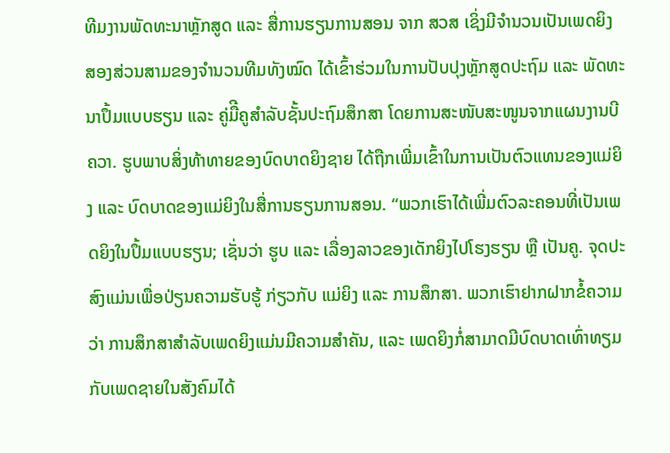ທີມງານພັດທະນາຫຼັກສູດ ແລະ ສື່ການຮຽນການສອນ ຈາກ ສວສ ເຊິ່ງມີຈໍານວນເປັນເພດຍິງ ສອງສ່ວນສາມຂອງຈຳນວນທີມທັງໝົດ ໄດ້ເຂົ້າຮ່ວມໃນການປັບປຸງຫຼັກສູດປະຖົມ ແລະ ພັດທະນາປຶ້ມແບບຮຽນ ແລະ ຄູ່ມືີຄູສໍາລັບຊັ້ນປະຖົມສຶກສາ ໂດຍການສະໜັບສະໜູນຈາກແຜນງານບີຄວາ. ຮູບພາບສິ່ງທ້າທາຍຂອງບົດບາດຍິງຊາຍ ໄດ້ຖືກເພີ່ມເຂົ້າໃນການເປັນຕົວແທນຂອງແມ່ຍິງ ແລະ ບົດບາດຂອງແມ່ຍິງໃນສື່ການຮຽນການສອນ. “ພວກເຮົາໄດ້ເພີ່ມຕົວລະຄອນທີ່ເປັນເພດຍິງໃນປຶ້ມແບບຮຽນ; ເຊັ່ນວ່າ ຮູບ ແລະ ເລື່ອງລາວຂອງເດັກຍິງໄປໂຮງຮຽນ ຫຼື ເປັນຄູ. ຈຸດປະສົງແມ່ນເພື່ອປ່ຽນຄວາມຮັບຮູ້ ກ່ຽວກັບ ແມ່ຍິງ ແລະ ການສຶກສາ. ພວກເຮົາຢາກຝາກຂໍ້ຄວາມວ່າ ການສຶກສາສຳລັບເພດຍິງແມ່ນມີຄວາມສຳຄັນ, ແລະ ເພດຍິງກໍ່ສາມາດມີບົດບາດເທົ່າທຽມກັບເພດຊາຍໃນສັງຄົມໄດ້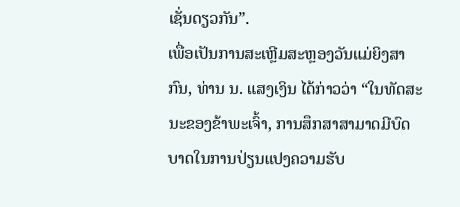ເຊັ່ນດຽວກັນ”.
ເພື່ອເປັນການສະເຫຼີມສະຫຼອງວັນແມ່ຍິງສາກົນ, ທ່ານ ນ. ແສງເງິນ ໄດ້ກ່າວວ່າ “ໃນທັດສະນະຂອງຂ້າພະເຈົ້າ, ການສຶກສາສາມາດມີບົດບາດໃນການປ່ຽນແປງຄວາມຮັບ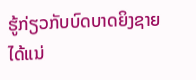ຮູ້ກ່ຽວກັບບົດບາດຍິງຊາຍໄດ້ແນ່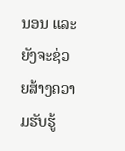ນອນ ແລະ ຍັງຈະຊ່ວຍສ້າງຄວາມຮັບຮູ້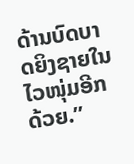ດ້ານບົດບາດຍິງຊາຍໃນໄວໜຸ່ມອີກດ້ວຍ.”